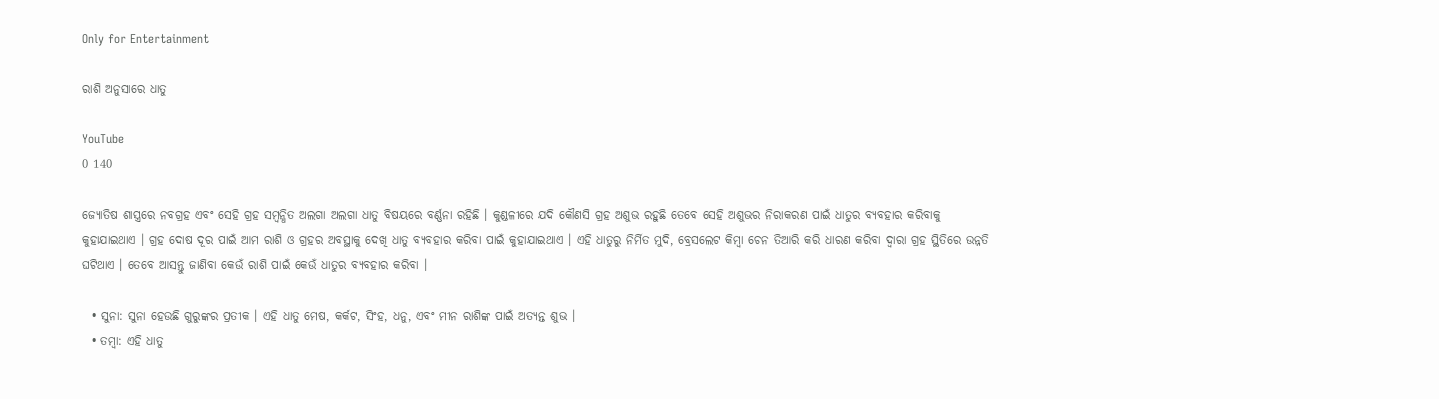Only for Entertainment

ରାଶି ଅନୁସାରେ ଧାତୁ

YouTube
0 140

ଜ୍ୟୋତିଷ ଶାସ୍ତ୍ରରେ ନବଗ୍ରହ ଏବଂ ସେହି ଗ୍ରହ ସମ୍ବନ୍ଧିତ ଅଲଗା ଅଲଗା ଧାତୁ ବିଷୟରେ ବର୍ଣ୍ଣନା ରହିଛି । କୁଣ୍ଡଳୀରେ ଯଦି କୌଣସି ଗ୍ରହ ଅଶୁଭ ରହୁଛି ତେବେ ସେହି ଅଶୁଭର ନିରାକରଣ ପାଇଁ ଧାତୁର ବ୍ୟବହାର କରିବାକୁ କୁହାଯାଇଥାଏ । ଗ୍ରହ ଦୋଷ ଦୂର ପାଇଁ ଆମ ରାଶି ଓ ଗ୍ରହର ଅବସ୍ଥାକୁ ଦେଖି ଧାତୁ ବ୍ୟବହାର କରିବା ପାଇଁ କୁହାଯାଇଥାଏ । ଏହି ଧାତୁରୁ ନିର୍ମିତ ମୁଦି, ବ୍ରେସଲେଟ କିମ୍ବା ଚେନ ତିଆରି କରି ଧାରଣ କରିବା ଦ୍ୱାରା ଗ୍ରହ ସ୍ଥିତିରେ ଉନ୍ନତି ଘଟିଥାଏ । ତେବେ ଆସନ୍ତୁ ଜାଣିବା କେଉଁ ରାଶି ପାଇଁ କେଉଁ ଧାତୁର ବ୍ୟବହାର କରିବା ।

  • ସୁନା: ସୁନା ହେଉଛି ଗୁରୁଙ୍କର ପ୍ରତୀକ । ଏହି ଧାତୁ ମେଷ, କର୍କଟ, ସିଂହ, ଧନୁ, ଏବଂ ମୀନ ରାଶିଙ୍କ ପାଇଁ ଅତ୍ୟନ୍ତ ଶୁଭ ।
  • ତମ୍ବା: ଏହି ଧାତୁ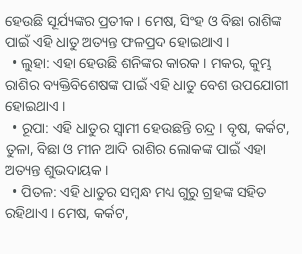ହେଉଛି ସୂର୍ଯ୍ୟଙ୍କର ପ୍ରତୀକ । ମେଷ, ସିଂହ ଓ ବିଛା ରାଶିଙ୍କ ପାଇଁ ଏହି ଧାତୁ ଅତ୍ୟନ୍ତ ଫଳପ୍ରଦ ହୋଇଥାଏ ।
  • ଲୁହା: ଏହା ହେଉଛି ଶନିଙ୍କର କାରକ । ମକର, କୁମ୍ଭ ରାଶିର ବ୍ୟକ୍ତିବିଶେଷଙ୍କ ପାଇଁ ଏହି ଧାତୁ ବେଶ ଉପଯୋଗୀ ହୋଇଥାଏ ।
  • ରୂପା: ଏହି ଧାତୁର ସ୍ୱାମୀ ହେଉଛନ୍ତି ଚନ୍ଦ୍ର । ବୃଷ, କର୍କଟ, ତୁଳା, ବିଛା ଓ ମୀନ ଆଦି ରାଶିର ଲୋକଙ୍କ ପାଇଁ ଏହା ଅତ୍ୟନ୍ତ ଶୁଭଦାୟକ ।
  • ପିତଳ: ଏହି ଧାତୁର ସମ୍ବନ୍ଧ ମଧ୍ୟ ଗୁରୁ ଗ୍ରହଙ୍କ ସହିତ ରହିଥାଏ । ମେଷ, କର୍କଟ,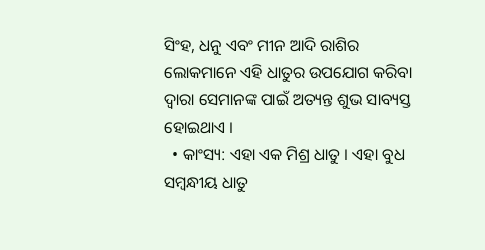ସିଂହ, ଧନୁ ଏବଂ ମୀନ ଆଦି ରାଶିର ଲୋକମାନେ ଏହି ଧାତୁର ଉପଯୋଗ କରିବା ଦ୍ୱାରା ସେମାନଙ୍କ ପାଇଁ ଅତ୍ୟନ୍ତ ଶୁଭ ସାବ୍ୟସ୍ତ ହୋଇଥାଏ ।
  • କାଂସ୍ୟ: ଏହା ଏକ ମିଶ୍ର ଧାତୁ । ଏହା ବୁଧ ସମ୍ବନ୍ଧୀୟ ଧାତୁ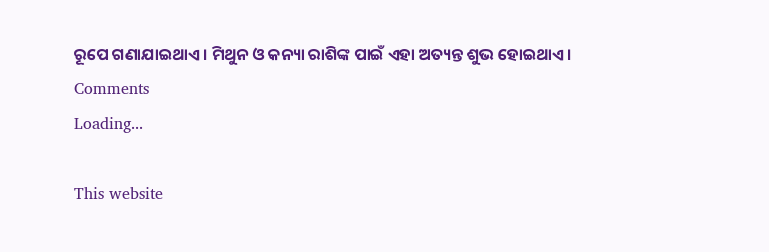ରୂପେ ଗଣାଯାଇଥାଏ । ମିଥୁନ ଓ କନ୍ୟା ରାଶିଙ୍କ ପାଇଁ ଏହା ଅତ୍ୟନ୍ତ ଶୁଭ ହୋଇଥାଏ ।
Comments
Loading...

This website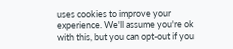uses cookies to improve your experience. We'll assume you're ok with this, but you can opt-out if you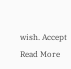wish. Accept Read More